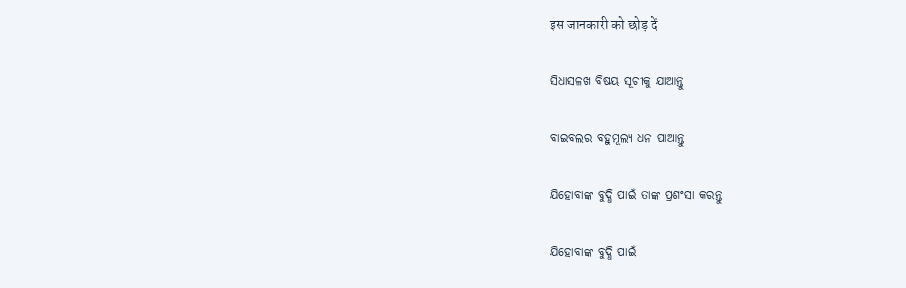इस जानकारी को छोड़ दें

ସିଧାସଳଖ ବିଷୟ ସୂଚୀକୁ ଯାଆନ୍ତୁ

ବାଇବଲର ବହୁମୂଲ୍ୟ ଧନ ପାଆନ୍ତୁ

ଯିହୋବାଙ୍କ ବୁଦ୍ଧି ପାଇଁ ତାଙ୍କ ପ୍ରଶଂସା କରନ୍ତୁ

ଯିହୋବାଙ୍କ ବୁଦ୍ଧି ପାଇଁ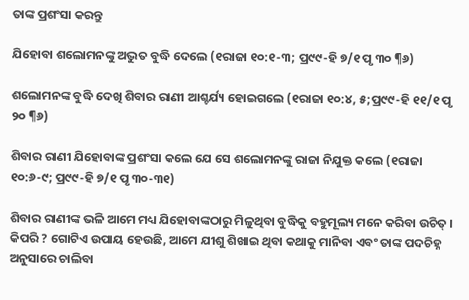ତାଙ୍କ ପ୍ରଶଂସା କରନ୍ତୁ

ଯିହୋବା ଶଲୋମନଙ୍କୁ ଅଦ୍ଭୁତ ବୁଦ୍ଧି ଦେଲେ (୧ରାଜା ୧୦:୧-୩; ପ୍ର୯୯-ହି ୭/୧ ପୃ ୩୦ ¶୬)

ଶଲୋମନଙ୍କ ବୁଦ୍ଧି ଦେଖି ଶିବାର ରାଣୀ ଆଶ୍ଚର୍ଯ୍ୟ ହୋଇଗଲେ (୧ରାଜା ୧୦:୪, ୫;ପ୍ର୯୯-ହି ୧୧/୧ ପୃ ୨୦ ¶୬)

ଶିବାର ରାଣୀ ଯିହୋବାଙ୍କ ପ୍ରଶଂସା କଲେ ଯେ ସେ ଶଲୋମନଙ୍କୁ ରାଜା ନିଯୁକ୍ତ କଲେ (୧ରାଜା ୧୦:୬-୯; ପ୍ର୯୯-ହି ୭/୧ ପୃ ୩୦-୩୧)

ଶିବାର ରାଣୀଙ୍କ ଭଳି ଆମେ ମଧ୍ୟ ଯିହୋବାଙ୍କଠାରୁ ମିଳୁଥିବା ବୁଦ୍ଧିକୁ ବହୁମୂଲ୍ୟ ମନେ କରିବା ଉଚିତ୍‌ । କିପରି ? ଗୋଟିଏ ଉପାୟ ହେଉଛି, ଆମେ ଯୀଶୁ ଶିଖାଇ ଥିବା କଥାକୁ ମାନିବା ଏବଂ ତାଙ୍କ ପଦଚିହ୍ନ ଅନୁସାରେ ଚାଲିବା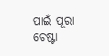ପାଇଁ ପୂରା ଚେଷ୍ଟା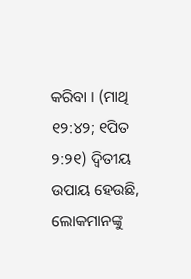କରିବା । (ମାଥି ୧୨:୪୨; ୧ପିତ ୨:୨୧) ଦ୍ୱିତୀୟ ଉପାୟ ହେଉଛି, ଲୋକମାନଙ୍କୁ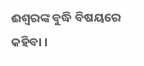ଈଶ୍ୱରଙ୍କ ବୁଦ୍ଧି ବିଷୟରେ କହିବା ।